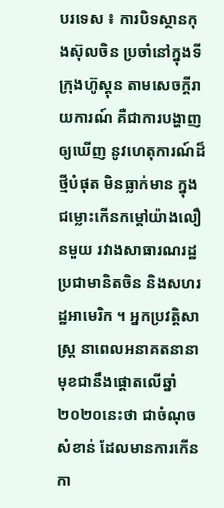បរទេស ៖ ការបិទស្ថានកុងស៊ុលចិន ប្រចាំនៅក្នុងទីក្រុងហ៊ូស្តុន តាមសេចក្តីរាយការណ៍ គឺជាការបង្ហាញឲ្យឃើញ នូវហេតុការណ៍ដ៏ថ្មីបំផុត មិនធ្លាក់មាន ក្នុងជម្លោះកើនកម្តៅយ៉ាងលឿនមួយ រវាងសាធារណរដ្ឋប្រជាមានិតចិន និងសហរដ្ឋអាមេរិក ។ អ្នកប្រវត្តិសាស្ត្រ នាពេលអនាគតនានា មុខជានឹងផ្តោតលើឆ្នាំ២០២០នេះថា ជាចំណុចសំខាន់ ដែលមានការកើនកា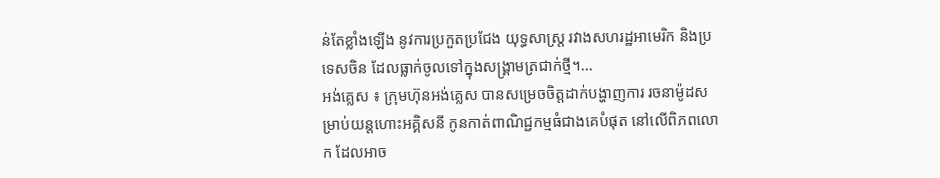ន់តែខ្លាំងឡើង នូវការប្រកួតប្រជែង យុទ្ធសាស្ត្រ រវាងសហរដ្ឋអាមេរិក និងប្រទេសចិន ដែលធ្លាក់ចូលទៅក្នុងសង្គ្រាមត្រជាក់ថ្មី។...
អង់គ្លេស ៖ ក្រុមហ៊ុនអង់គ្លេស បានសម្រេចចិត្តដាក់បង្ហាញការ រចនាម៉ូដសម្រាប់យន្ដហោះអគ្គិសនី កូនកាត់ពាណិជ្ជកម្មធំជាងគេបំផុត នៅលើពិភពលោក ដែលអាច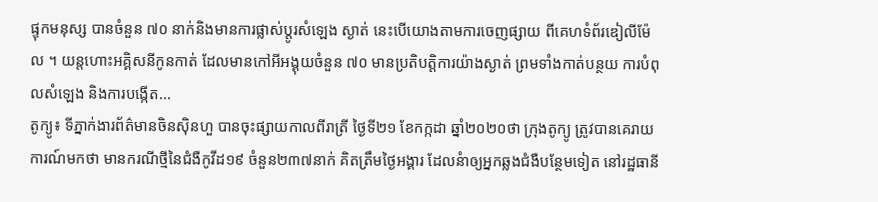ផ្ទុកមនុស្ស បានចំនួន ៧០ នាក់និងមានការផ្លាស់ប្តូរសំឡេង ស្ងាត់ នេះបើយោងតាមការចេញផ្សាយ ពីគេហទំព័រឌៀលីម៉ែល ។ យន្ដហោះអគ្គិសនីកូនកាត់ ដែលមានកៅអីអង្គុយចំនួន ៧០ មានប្រតិបត្ដិការយ៉ាងស្ងាត់ ព្រមទាំងកាត់បន្ថយ ការបំពុលសំឡេង និងការបង្កើត...
តូក្យូ៖ ទីភ្នាក់ងារព័ត៌មានចិនស៊ិនហួ បានចុះផ្សាយកាលពីរាត្រី ថ្ងៃទី២១ ខែកក្កដា ឆ្នាំ២០២០ថា ក្រុងតូក្យូ ត្រូវបានគេរាយការណ៍មកថា មានករណីថ្មីនៃជំងឺកូវីដ១៩ ចំនួន២៣៧នាក់ គិតត្រឹមថ្ងៃអង្គារ ដែលនំាឲ្យអ្នកឆ្លងជំងឺបន្ថែមទៀត នៅរដ្ឋធានី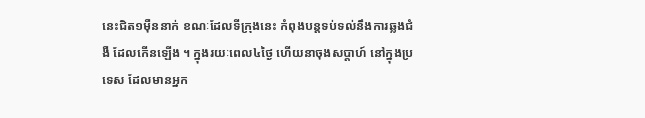នេះជិត១ម៉ឺននាក់ ខណៈដែលទីក្រុងនេះ កំពុងបន្តទប់ទល់នឹងការឆ្លងជំងឺ ដែលកើនឡើង ។ ក្នុងរយៈពេល៤ថ្ងៃ ហើយនាចុងសប្តាហ៍ នៅក្នុងប្រទេស ដែលមានអ្នក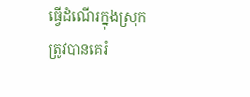ធ្វើដំណើរក្នុងស្រុក ត្រូវបានគេរំ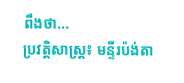ពឹងថា...
ប្រវត្តិសាស្ត្រ៖ មន្ទីរប៉ង់តា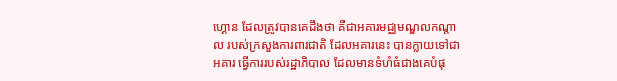ហ្គោន ដែលត្រូវបានគេដឹងថា គឺជាអគារមជ្ឈមណ្ឌលកណ្តាល របស់ក្រសួងការពារជាតិ ដែលអគារនេះ បានក្លាយទៅជាអគារ ធ្វើការរបស់រដ្ឋាភិបាល ដែលមានទំហំធំជាងគេបំផុ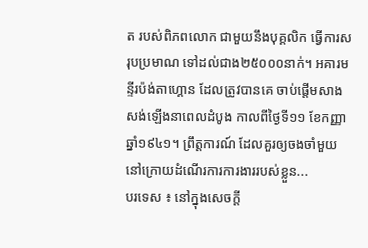ត របស់ពិភពលោក ជាមួយនឹងបុគ្គលិក ធ្វើការសរុបប្រមាណ ទៅដល់ជាង២៥០០០នាក់។ អគារមន្ទីរប៉ង់តាហ្គោន ដែលត្រូវបានគេ ចាប់ផ្តើមសាងសង់ឡើងនាពេលដំបូង កាលពីថ្ងៃទី១១ ខែកញ្ញា ឆ្នាំ១៩៤១។ ព្រឹត្តការណ៍ ដែលគួរឲ្យចងចាំមួយ នៅក្រោយដំណើរការការងាររបស់ខ្លួន...
បរទេស ៖ នៅក្នុងសេចក្តី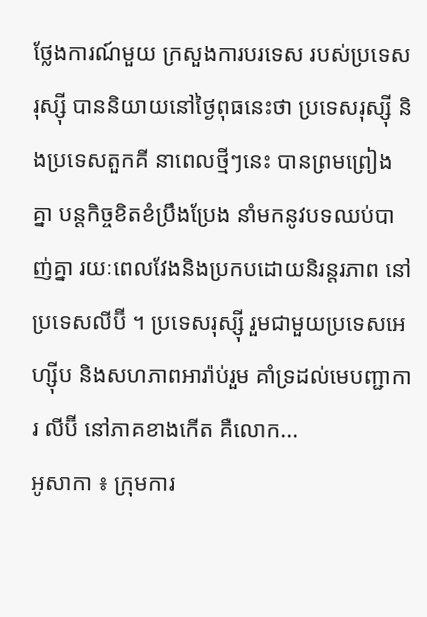ថ្លែងការណ៍មួយ ក្រសួងការបរទេស របស់ប្រទេសរុស្ស៊ី បាននិយាយនៅថ្ងៃពុធនេះថា ប្រទេសរុស្ស៊ី និងប្រទេសតួកគី នាពេលថ្មីៗនេះ បានព្រមព្រៀងគ្នា បន្តកិច្ចខិតខំប្រឹងប្រែង នាំមកនូវបទឈប់បាញ់គ្នា រយៈពេលវែងនិងប្រកបដោយនិរន្តរភាព នៅប្រទេសលីប៊ី ។ ប្រទេសរុស្ស៊ី រួមជាមួយប្រទេសអេហ្ស៊ីប និងសហភាពអារ៉ាប់រួម គាំទ្រដល់មេបញ្ជាការ លីប៊ី នៅភាគខាងកើត គឺលោក...
អូសាកា ៖ ក្រុមការ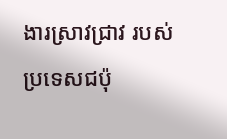ងារស្រាវជ្រាវ របស់ប្រទេសជប៉ុ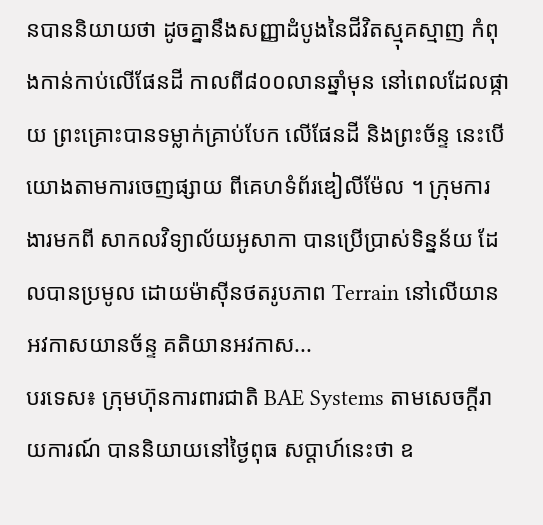នបាននិយាយថា ដូចគ្នានឹងសញ្ញាដំបូងនៃជីវិតស្មុគស្មាញ កំពុងកាន់កាប់លើផែនដី កាលពី៨០០លានឆ្នាំមុន នៅពេលដែលផ្កាយ ព្រះគ្រោះបានទម្លាក់គ្រាប់បែក លើផែនដី និងព្រះច័ន្ទ នេះបើយោងតាមការចេញផ្សាយ ពីគេហទំព័រឌៀលីម៉ែល ។ ក្រុមការងារមកពី សាកលវិទ្យាល័យអូសាកា បានប្រើប្រាស់ទិន្នន័យ ដែលបានប្រមូល ដោយម៉ាស៊ីនថតរូបភាព Terrain នៅលើយានអវកាសយានច័ន្ទ គតិយានអវកាស...
បរទេស៖ ក្រុមហ៊ុនការពារជាតិ BAE Systems តាមសេចក្តីរាយការណ៍ បាននិយាយនៅថ្ងៃពុធ សប្ដាហ៍នេះថា ឧ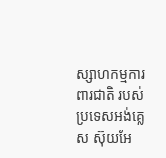ស្សាហកម្មការពារជាតិ របស់ប្រទេសអង់គ្លេស ស៊ុយអែ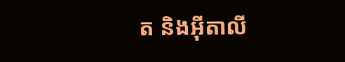ត និងអ៊ីតាលី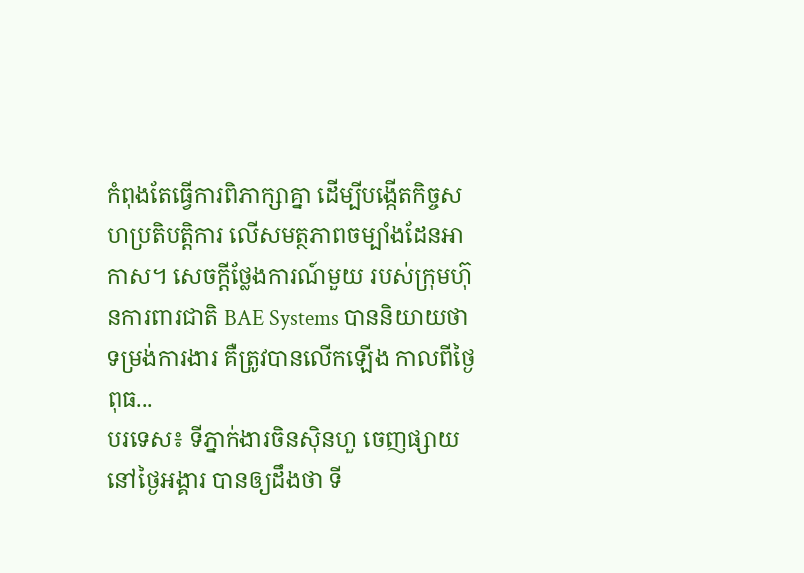កំពុងតែធ្វើការពិភាក្សាគ្នា ដើម្បីបង្កើតកិច្ចសហប្រតិបត្តិការ លើសមត្ថភាពចម្បាំងដែនអាកាស។ សេចក្តីថ្លែងការណ៍មួយ របស់ក្រុមហ៊ុនការពារជាតិ BAE Systems បាននិយាយថា ទម្រង់ការងារ គឺត្រូវបានលើកឡើង កាលពីថ្ងៃពុធ...
បរទេស៖ ទីភ្នាក់ងារចិនស៊ិនហួ ចេញផ្សាយនៅថ្ងៃអង្គារ បានឲ្យដឹងថា ទី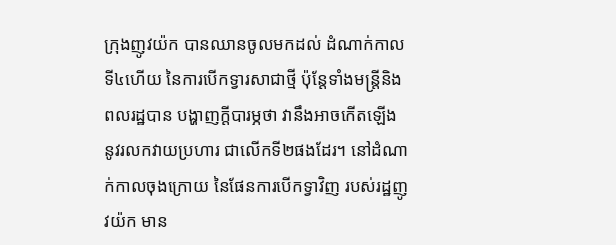ក្រុងញូវយ៉ក បានឈានចូលមកដល់ ដំណាក់កាលទី៤ហើយ នៃការបើកទ្វារសាជាថ្មី ប៉ុន្តែទាំងមន្ត្រីនិងពលរដ្ឋបាន បង្ហាញក្តីបារម្ភថា វានឹងអាចកើតឡើង នូវរលកវាយប្រហារ ជាលើកទី២ផងដែរ។ នៅដំណាក់កាលចុងក្រោយ នៃផែនការបើកទ្វាវិញ របស់រដ្ឋញូវយ៉ក មាន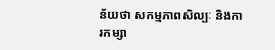ន័យថា សកម្មភាពសិល្បៈ និងការកម្សា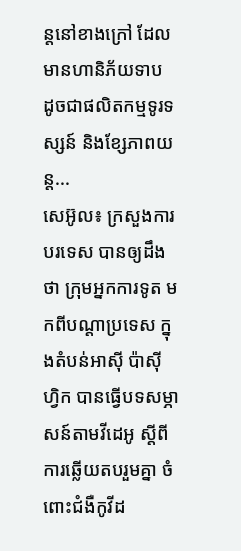ន្តនៅខាងក្រៅ ដែលមានហានិភ័យទាប ដូចជាផលិតកម្មទូរទស្សន៍ និងខ្សែភាពយន្ត...
សេអ៊ូល៖ ក្រសួងការបរទេស បានឲ្យដឹងថា ក្រុមអ្នកការទូត មកពីបណ្តាប្រទេស ក្នុងតំបន់អាស៊ី ប៉ាស៊ីហ្វិក បានធ្វើបទសម្ភាសន៍តាមវីដេអូ ស្តីពីការឆ្លើយតបរួមគ្នា ចំពោះជំងឺកូវីដ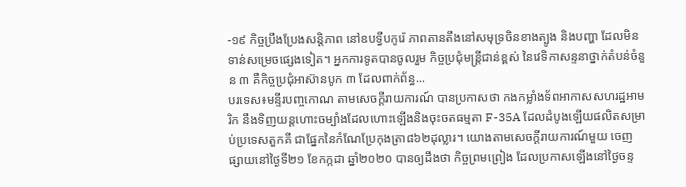-១៩ កិច្ចប្រឹងប្រែងសន្តិភាព នៅឧបទ្វីបកូរ៉េ ភាពតានតឹងនៅសមុទ្រចិនខាងត្បូង និងបញ្ហា ដែលមិនទាន់សម្រេចផ្សេងទៀត។ អ្នកការទូតបានចូលរួម កិច្ចប្រជុំមន្ត្រីជាន់ខ្ពស់ នៃវេទិកាសន្ទនាថ្នាក់តំបន់ចំនួន ៣ គឺកិច្ចប្រជុំអាស៊ានបូក ៣ ដែលពាក់ព័ន្ធ...
បរទេស៖មន្ទីរបញ្ចកោណ តាមសេចក្តីរាយការណ៍ បានប្រកាសថា កងកម្លាំងទ័ពអាកាសសហរដ្ឋអាមរិក នឹងទិញយន្តហោះចម្បាំងដែលហោះឡើងនិងចុះចតធម្មតា F-35A ដែលដំបូងឡើយផលិតសម្រាប់ប្រទេសតួកគី ជាផ្នែកនៃកំណែប្រែកុងត្រា៨៦២ដុល្លារ។ យោងតាមសេចក្តីរាយការណ៍មួយ ចេញផ្សាយនៅថ្ងៃទី២១ ខែកក្កដា ឆ្នាំ២០២០ បានឲ្យដឹងថា កិច្ចព្រមព្រៀង ដែលប្រកាសឡើងនៅថ្ងៃចន្ទ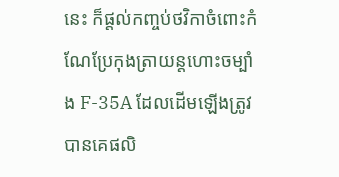នេះ ក៏ផ្តល់កញ្ចប់ថវិកាចំពោះកំណែប្រែកុងត្រាយន្តហោះចម្បាំង F-35A ដែលដើមឡើងត្រូវបានគេផលិ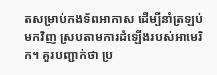តសម្រាប់កងទ័ពអាកាស ដើម្បីនាំត្រឡប់មកវិញ ស្របតាមការដំឡើងរបស់អាមេរិក។ គួរបញ្ជាក់ថា ប្រ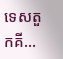ទេសតួកគី...